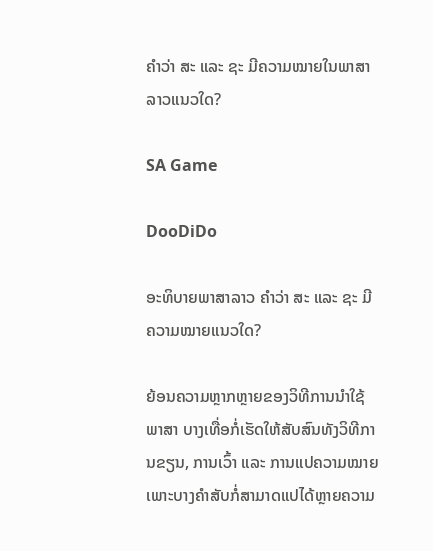ຄຳວ່າ ສະ ແລະ ຊະ ມີຄວາມໝາຍໃນພາສາລາວແນວໃດ?

SA Game

DooDiDo

ອະທິບາຍພາສາລາວ ຄຳວ່າ ສະ ແລະ ຊະ ມີຄວາມໝາຍແນວໃດ?

ຍ້ອນຄວາມຫຼາກຫຼາຍຂອງວິທີການນໍາໃຊ້ພາສາ ບາງເທື່ອກໍ່ເຮັດໃຫ້ສັບສົນທັງວິທີການຂຽນ, ການເວົ້າ ແລະ ການແປຄວາມໝາຍ ເພາະບາງຄໍາສັບກໍ່ສາມາດແປໄດ້ຫຼາຍຄວາມ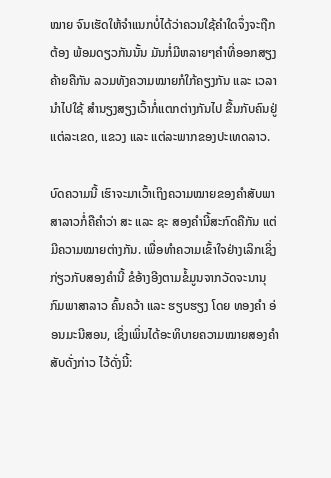ໝາຍ ຈົນເຮັດໃຫ້ຈໍາແນກບໍ່ໄດ້ວ່າຄວນໃຊ້ຄໍາໃດຈຶ່ງຈະຖືກຕ້ອງ ພ້ອມດຽວກັນນັ້ນ ມັນກໍ່ມີຫລາຍໆຄຳທີ່ອອກສຽງຄ້າຍຄືກັນ ລວມທັງຄວາມໝາຍກໍໃກ້ຄຽງກັນ ແລະ ເວລານຳໄປໃຊ້ ສໍານຽງສຽງເວົ້າກໍ່ແຕກຕ່າງກັນໄປ ຂື້ນກັບຄົນຢູ່ແຕ່ລະເຂດ, ແຂວງ ແລະ ແຕ່ລະພາກຂອງປະເທດລາວ.

ບົດຄວາມນີ້ ເຮົາຈະມາເວົ້າເຖິງຄວາມໝາຍຂອງຄໍາສັບພາສາລາວກໍ່ຄືຄໍາວ່າ ສະ ແລະ ຊະ ສອງຄໍານີ້ສະກົດຄືກັນ ແຕ່ມີຄວາມໝາຍຕ່າງກັນ. ເພື່ອທໍາຄວາມເຂົ້າໃຈຢ່າງເລິກເຊິ່ງກ່ຽວກັບສອງຄໍານີ້ ຂໍອ້າງອີງຕາມຂໍ້ມູນຈາກວັດຈະນານຸກົມພາສາລາວ ຄົ້ນຄວ້າ ແລະ ຮຽບຮຽງ ໂດຍ ທອງຄຳ ອ່ອນມະນີສອນ, ເຊິ່ງເພິ່ນໄດ້ອະທິບາຍຄວາມໝາຍສອງຄໍາສັບດັ່ງກ່າວ ໄວ້ດັ່ງນີ້: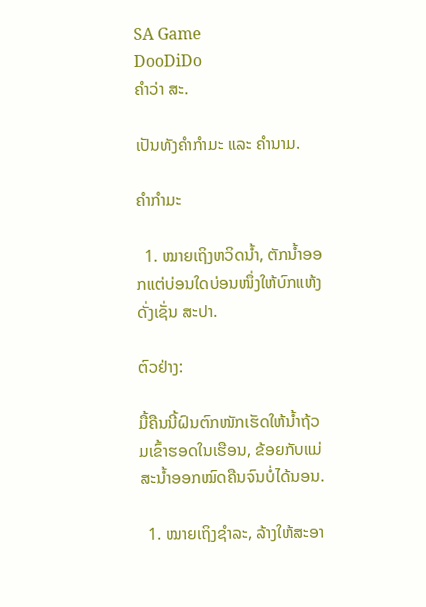SA Game
DooDiDo
ຄຳວ່າ ສະ.

ເປັນທັງຄໍາກໍາມະ ແລະ ຄໍານາມ.

ຄໍາກໍາມະ

  1. ໝາຍເຖິງຫວິດນໍ້າ, ຕັກນໍ້າອອກແຕ່ບ່ອນໃດບ່ອນໜຶ່ງໃຫ້ບົກແຫ້ງ ດັ່ງເຊັ່ນ ສະປາ.

ຕົວຢ່າງ:

ມື້ຄືນນີ້ຝົນຕົກໜັກເຮັດໃຫ້ນໍ້າຖ້ວມເຂົ້າຮອດໃນເຮືອນ, ຂ້ອຍກັບແມ່ສະນໍ້າອອກໝົດຄືນຈົນບໍ່ໄດ້ນອນ.

  1. ໝາຍເຖິງຊໍາລະ, ລ້າງໃຫ້ສະອາ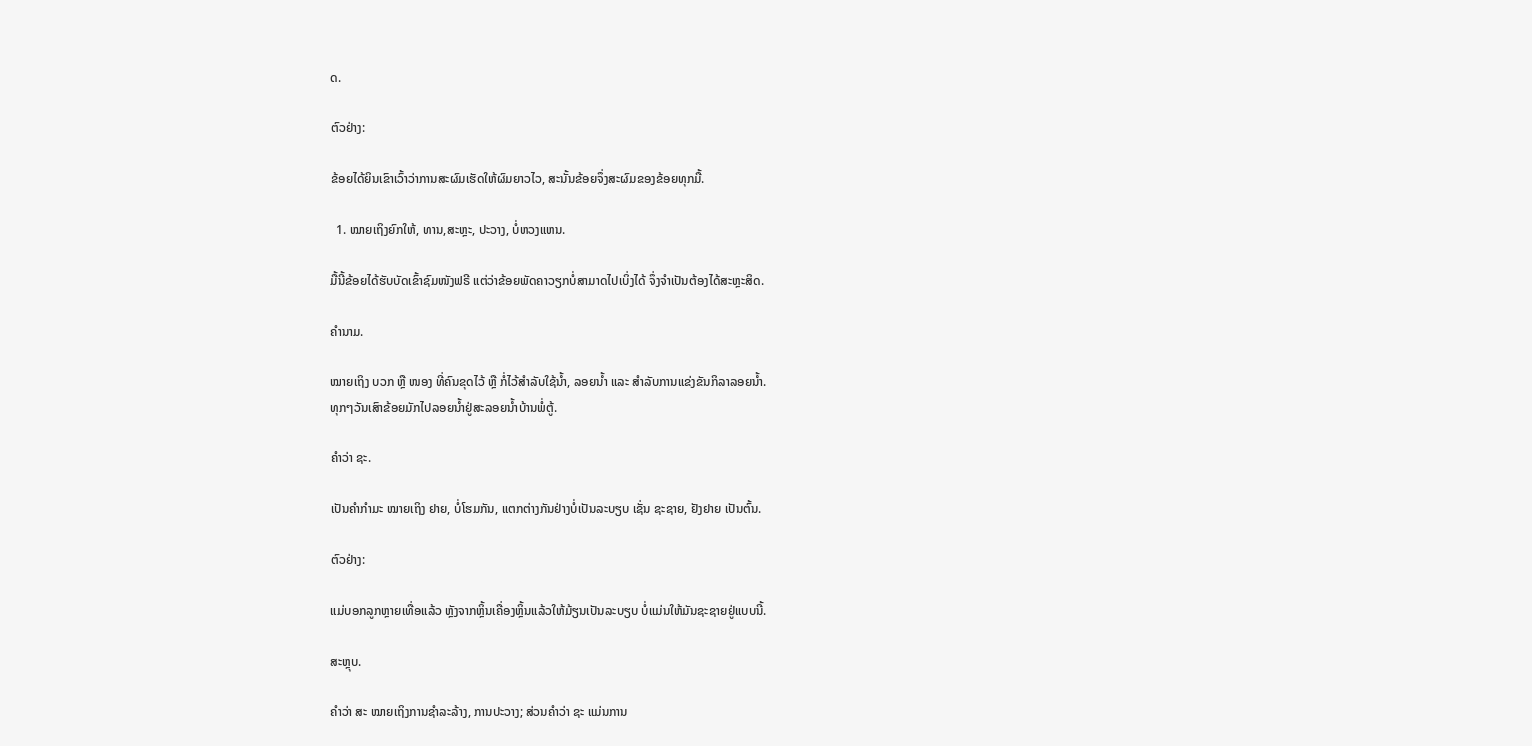ດ.

ຕົວຢ່າງ:

ຂ້ອຍໄດ້ຍິນເຂົາເວົ້າວ່າການສະຜົມເຮັດໃຫ້ຜົມຍາວໄວ, ສະນັ້ນຂ້ອຍຈຶ່ງສະຜົມຂອງຂ້ອຍທຸກມື້.

  1. ໝາຍເຖິງຍົກໃຫ້, ທານ,ສະຫຼະ, ປະວາງ, ບໍ່ຫວງແຫນ.

ມື້ນີ້ຂ້ອຍໄດ້ຮັບບັດເຂົ້າຊົມໜັງຟຣີ ແຕ່ວ່າຂ້ອຍພັດຄາວຽກບໍ່ສາມາດໄປເບິ່ງໄດ້ ຈຶ່ງຈໍາເປັນຕ້ອງໄດ້ສະຫຼະສິດ.

ຄໍານາມ.

ໝາຍເຖິງ ບວກ ຫຼື ໜອງ ທີ່ຄົນຂຸດໄວ້ ຫຼື ກໍ່ໄວ້ສໍາລັບໃຊ້ນໍ້າ, ລອຍນໍ້າ ແລະ ສໍາລັບການແຂ່ງຂັນກິລາລອຍນໍ້າ.
ທຸກໆວັນເສົາຂ້ອຍມັກໄປລອຍນໍ້າຢູ່ສະລອຍນໍ້າບ້ານພໍ່ຕູ້.

ຄຳວ່າ ຊະ.

ເປັນຄໍາກໍາມະ ໝາຍເຖິງ ຢາຍ, ບໍ່ໂຮມກັນ, ແຕກຕ່າງກັນຢ່າງບໍ່ເປັນລະບຽບ ເຊັ່ນ ຊະຊາຍ, ຢັງຢາຍ ເປັນຕົ້ນ.

ຕົວຢ່າງ:

ແມ່ບອກລູກຫຼາຍເທື່ອແລ້ວ ຫຼັງຈາກຫຼິ້ນເຄື່ອງຫຼິ້ນແລ້ວໃຫ້ມ້ຽນເປັນລະບຽບ ບໍ່ແມ່ນໃຫ້ມັນຊະຊາຍຢູ່ແບບນີ້.

ສະຫຼຸບ.

ຄໍາວ່າ ສະ ໝາຍເຖິງການຊໍາລະລ້າງ, ການປະວາງ; ສ່ວນຄໍາວ່າ ຊະ ແມ່ນການ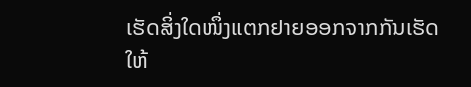ເຮັດສິ່ງໃດໜຶ່ງແຕກຢາຍອອກຈາກກັນເຮັດໃຫ້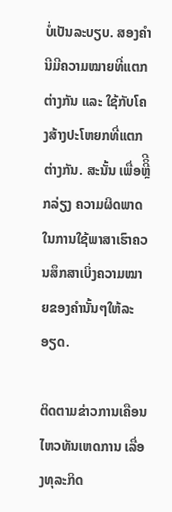ບໍ່ເປັນລະບຽບ. ສອງຄໍານີມີຄວາມໝາຍທີ່ແຕກຕ່າງກັນ ແລະ ໃຊ້ກັບໂຄງສ້າງປະໂຫຍກທີ່ແຕກຕ່າງກັນ. ສະນັ້ນ ເພື່ອຫຼີິີກລ່ຽງ ຄວາມຜິດພາດໃນການໃຊ້ພາສາເຮົາຄວນສຶກສາເບິ່ງຄວາມໝາຍຂອງຄຳນັ້ນໆໃຫ້ລະອຽດ.

ຕິດຕາມຂ່າວການເຄືອນໄຫວທັນເຫດການ ເລື່ອງທຸລະກິດ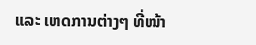ແລະ ເຫດການຕ່າງໆ ທີ່ໜ້າ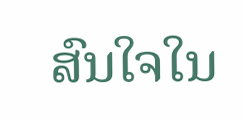ສົນໃຈໃນ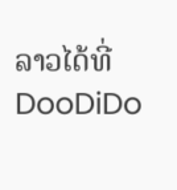ລາວໄດ້ທີ່ DooDiDo